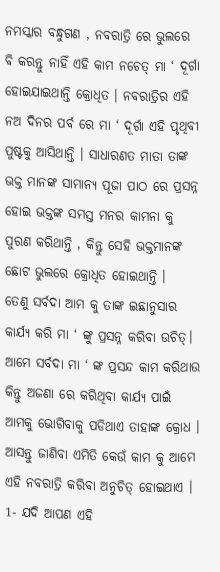ନମସ୍କାର ବନ୍ଧୁଗଣ , ନବରାତ୍ରି ରେ ଭୁଲରେ ବି କରନ୍ତୁ ନାହିଁ ଏହି କାମ ନଚେତ୍ ମା ‘ ଦୂର୍ଗା ହୋଇଯାଇଥାନ୍ତି କ୍ରୋଧିତ । ନବରାତ୍ରିର ଏହି ନଅ ଦିନର ପର୍ବ ରେ ମା ‘ ଦୂର୍ଗା ଏହି ପୃଥିବୀ ପୁଷ୍ଟକୁ ଆସିଥାନ୍ତି । ସାଧାରଣତ ମାତା ତାଙ୍କ ଭକ୍ତ ମାନଙ୍କ ସାମାନ୍ୟ ପୂଜା ପାଠ ରେ ପ୍ରସନ୍ନ ହୋଇ ଭକ୍ତଙ୍କ ସମସ୍ତ ମନର କାମନା କୁ ପୁରଣ କରିଥାନ୍ତି , କିନ୍ତୁ ସେହି ଭକ୍ତମାନଙ୍କ ଛୋଟ ଭୁଲରେ କ୍ରୋଧିତ ହୋଇଥାନ୍ତି ।
ତେଣୁ ସର୍ବଦା ଆମ କୁ ତାଙ୍କ ଇଛାନୁସାର କାର୍ଯ୍ୟ କରି ମା ‘ ଙ୍କୁ ପ୍ରସନ୍ନ କରିବା ଉଚିତ୍। ଆମେ ସର୍ବଦା ମା ‘ ଙ୍କ ପ୍ରସନ୍ଦ କାମ କରିଥାଉ କିନ୍ତୁ ଅଜଣା ରେ କରିଥିବା କାର୍ଯ୍ୟ ପାଇଁ ଆମକୁ ଭୋଗିବାକୁ ପଡିଥାଏ ତାହାଙ୍କ କ୍ରୋଧ । ଆସନ୍ତୁ ଜାଣିବା ଏମିତି କେଉଁ କାମ କୁ ଆମେ ଏହି ନବରାତ୍ରି କରିବା ଅନୁଚିତ୍ ହୋଇଥାଏ । 1- ଯଦି ଆପଣ ଏହି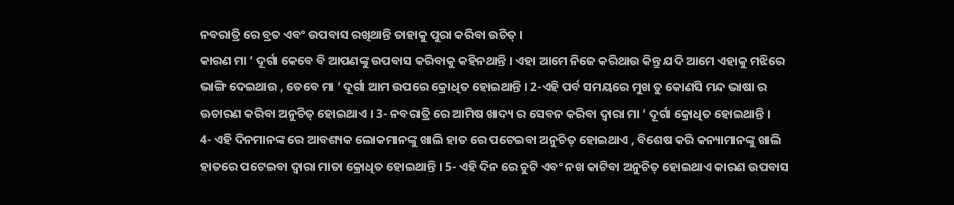ନବରାତ୍ରି ରେ ବ୍ରତ ଏବଂ ଉପବାସ ରଖିଥାନ୍ତି ତାହାକୁ ପୁରା କରିବା ଉଚିତ୍ ।
କାରଣ ମା ‘ ଦୂର୍ଗା କେବେ ବି ଆପଣଙ୍କୁ ଉପବାସ କରିବାକୁ କହିନଥାନ୍ତି । ଏହା ଆମେ ନିଜେ କରିଥାଉ କିନ୍ତୁ ଯଦି ଆମେ ଏହାକୁ ମଝିରେ ଭାଙ୍ଗି ଦେଇଥାଉ , ତେବେ ମା ‘ ଦୂର୍ଗା ଆମ ଉପରେ କ୍ରୋଧିତ ହୋଇଥାନ୍ତି । 2-ଏହି ପର୍ବ ସମୟରେ ମୁଖ ତୁ କୋଣସି ମନ୍ଦ ଭାଷା ର ଊଚାରଣ କରିବା ଅନୁଚିତ୍ ହୋଇଥାଏ । 3- ନବରାତ୍ରି ରେ ଆମିଷ ଖାଦ୍ୟ ର ସେବନ କରିବା ଦ୍ଵାରା ମା ‘ ଦୂର୍ଗା କ୍ରୋଧିତ ହୋଇଥାନ୍ତି ।
4- ଏହି ଦିନମାନଙ୍କ ରେ ଆବଶ୍ୟକ ଲୋକମାନଙ୍କୁ ଖାଲି ହାତ ରେ ପଟେଇବା ଅନୁଚିତ୍ ହୋଇଥାଏ , ବିଶେଷ କରି କନ୍ୟାମାନଙ୍କୁ ଖାଲି ହାତରେ ପଟେଇବା ଦ୍ଵାରା ମାତା କ୍ରୋଧିତ ହୋଇଥାନ୍ତି । 5- ଏହି ଦିନ ରେ ଚୁଟି ଏବଂ ନଖ କାଟିବା ଅନୁଚିତ୍ ହୋଇଥାଏ କାରଣ ଉପବାସ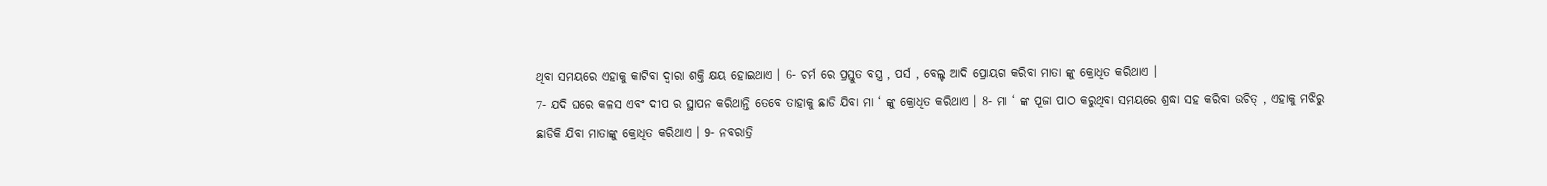ଥିବା ସମୟରେ ଏହାକୁ କାଟିବା ଦ୍ଵାରା ଶକ୍ତି କ୍ଷୟ ହୋଇଥାଏ । 6- ଚର୍ମ ରେ ପ୍ରସ୍ତୁତ ବସ୍ତ୍ର , ପର୍ସ , ବେଲ୍ଟ ଆଦି ପ୍ରୋୟଗ କରିବା ମାତା ଙ୍କୁ କ୍ରୋଧିତ କରିଥାଏ ।
7- ଯଦି ଘରେ କଳସ ଏବଂ ଦୀପ ର ସ୍ଥାପନ କରିଥାନ୍ତି ତେବେ ତାହାକୁ ଛାଡି ଯିବା ମା ‘ ଙ୍କୁ କ୍ରୋଧିତ କରିଥାଏ । 8- ମା ‘ ଙ୍କ ପୂଜା ପାଠ କରୁଥିବା ସମୟରେ ଶ୍ରଦ୍ଧା ସହ କରିବା ଉଚିତ୍ , ଏହାକୁ ମଝିରୁ ଛାଡିକି ଯିବା ମାତାଙ୍କୁ କ୍ରୋଧିତ କରିଥାଏ । 9- ନବରାତ୍ରି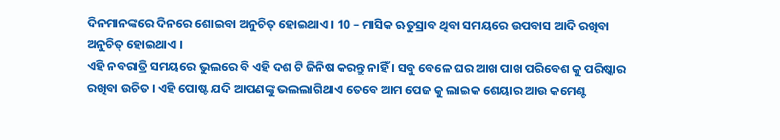ଦିନମାନଙ୍କରେ ଦିନରେ ଶୋଇବା ଅନୁଚିତ୍ ହୋଇଥାଏ । 10 – ମାସିକ ଋତୁସ୍ରାବ ଥିବା ସମୟରେ ଉପବାସ ଆଦି ରଖିବା ଅନୁଚିତ୍ ହୋଇଥାଏ ।
ଏହି ନବରାତ୍ରି ସମୟରେ ଭୁଲରେ ବି ଏହି ଦଶ ଟି ଜିନିଷ କରନ୍ତୁ ନାହିଁ । ସବୁ ବେଳେ ଘର ଆଖ ପାଖ ପରିବେଶ କୁ ପରିଷ୍କାର ରଖିବା ଉଚିତ । ଏହି ପୋଷ୍ଟ ଯଦି ଆପଣଙ୍କୁ ଭଲଲାଗିଥାଏ ତେବେ ଆମ ପେଜ କୁ ଲାଇକ ଶେୟାର ଆଉ କମେଣ୍ଟ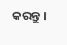କରନ୍ତୁ ।